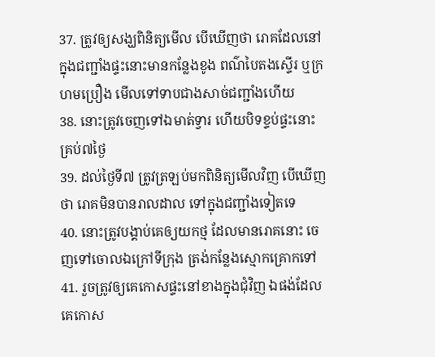37. ត្រូវឲ្យសង្ឃពិនិត្យមើល បើឃើញថា រោគដែលនៅក្នុងជញ្ជាំងផ្ទះនោះមានកន្លែងខូង ពណ៌បៃតងស្ទើរ ឬក្រហមប្រឿង មើលទៅទាបជាងសាច់ជញ្ជាំងហើយ
38. នោះត្រូវចេញទៅឯមាត់ទ្វារ ហើយបិទខ្ទប់ផ្ទះនោះគ្រប់៧ថ្ងៃ
39. ដល់ថ្ងៃទី៧ ត្រូវត្រឡប់មកពិនិត្យមើលវិញ បើឃើញថា រោគមិនបានរាលដាល ទៅក្នុងជញ្ជាំងទៀតទេ
40. នោះត្រូវបង្គាប់គេឲ្យយកថ្ម ដែលមានរោគនោះ ចេញទៅចោលឯក្រៅទីក្រុង ត្រង់កន្លែងស្មោកគ្រោកទៅ
41. រួចត្រូវឲ្យគេកោសផ្ទះនៅខាងក្នុងជុំវិញ ឯផង់ដែលគេកោស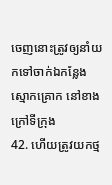ចេញនោះត្រូវឲ្យនាំយកទៅចាក់ឯកន្លែងស្មោកគ្រោក នៅខាងក្រៅទីក្រុង
42. ហើយត្រូវយកថ្ម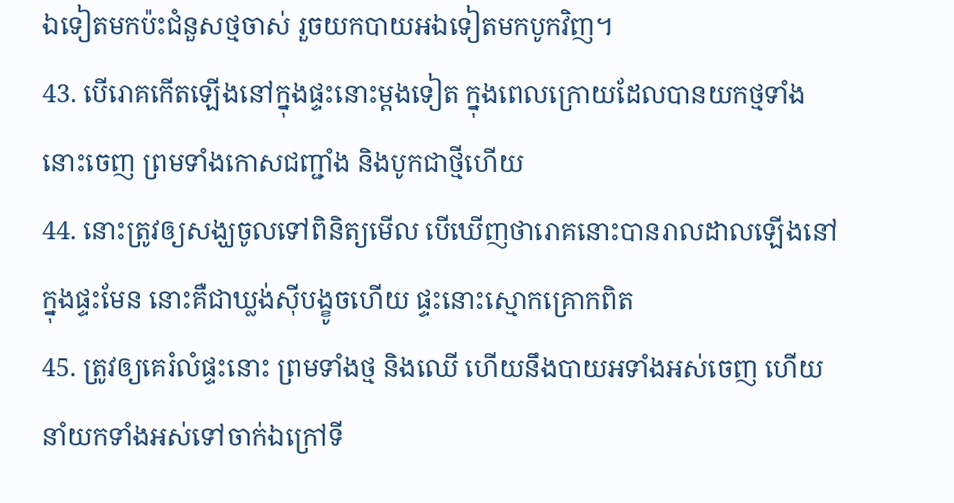ឯទៀតមកប៉ះជំនួសថ្មចាស់ រួចយកបាយអឯទៀតមកបូកវិញ។
43. បើរោគកើតឡើងនៅក្នុងផ្ទះនោះម្តងទៀត ក្នុងពេលក្រោយដែលបានយកថ្មទាំងនោះចេញ ព្រមទាំងកោសជញ្ជាំង និងបូកជាថ្មីហើយ
44. នោះត្រូវឲ្យសង្ឃចូលទៅពិនិត្យមើល បើឃើញថារោគនោះបានរាលដាលឡើងនៅក្នុងផ្ទះមែន នោះគឺជាឃ្លង់ស៊ីបង្ខូចហើយ ផ្ទះនោះស្មោកគ្រោកពិត
45. ត្រូវឲ្យគេរំលំផ្ទះនោះ ព្រមទាំងថ្ម និងឈើ ហើយនឹងបាយអទាំងអស់ចេញ ហើយនាំយកទាំងអស់ទៅចាក់ឯក្រៅទី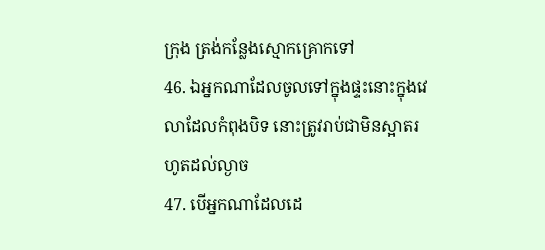ក្រុង ត្រង់កន្លែងស្មោកគ្រោកទៅ
46. ឯអ្នកណាដែលចូលទៅក្នុងផ្ទះនោះក្នុងវេលាដែលកំពុងបិទ នោះត្រូវរាប់ជាមិនស្អាតរហូតដល់ល្ងាច
47. បើអ្នកណាដែលដេ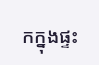កក្នុងផ្ទះ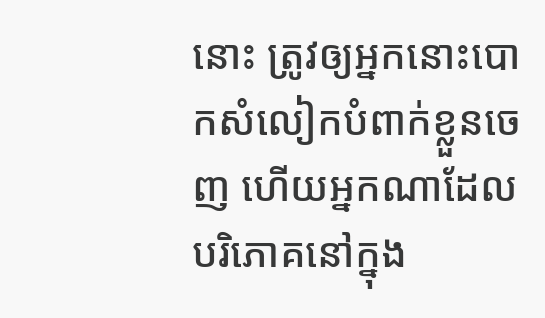នោះ ត្រូវឲ្យអ្នកនោះបោកសំលៀកបំពាក់ខ្លួនចេញ ហើយអ្នកណាដែលបរិភោគនៅក្នុង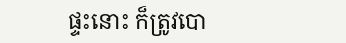ផ្ទះនោះ ក៏ត្រូវបោ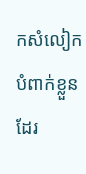កសំលៀកបំពាក់ខ្លួនដែរ